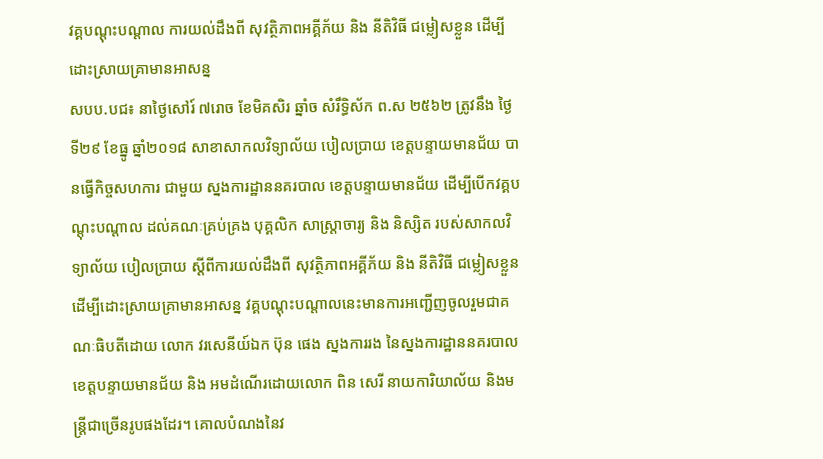វគ្គបណ្តុះបណ្តាល ការយល់ដឹងពី សុវត្ថិភាពអគ្គីភ័យ និង នីតិវិធី ជម្លៀសខ្លួន ដើម្បីដោះស្រាយគ្រាមានអាសន្ន
សបប.បជ៖ នាថ្ងៃសៅរ៍ ៧រោច ខែមិគសិរ ឆ្នាំច សំរឹទ្ធិស័ក ព.ស ២៥៦២ ត្រូវនឹង ថ្ងៃទី២៩ ខែធ្នូ ឆ្នាំ២០១៨ សាខាសាកលវិទ្យាល័យ បៀលប្រាយ ខេត្តបន្ទាយមានជ័យ បានធ្វើកិច្ចសហការ ជាមួយ ស្នងការដ្ឋាននគរបាល ខេត្តបន្ទាយមានជ័យ ដើម្បីបើកវគ្គបណ្តុះបណ្តាល ដល់គណៈគ្រប់គ្រង បុគ្គលិក សាស្រ្តាចារ្យ និង និស្សិត របស់សាកលវិទ្យាល័យ បៀលប្រាយ ស្តីពីការយល់ដឹងពី សុវត្ថិភាពអគ្គីភ័យ និង នីតិវិធី ជម្លៀសខ្លួន ដើម្បីដោះស្រាយគ្រាមានអាសន្ន វគ្គបណ្តុះបណ្តាលនេះមានការអញ្ជើញចូលរួមជាគណៈធិបតីដោយ លោក វរសេនីយ៍ឯក ប៊ុន ផេង ស្នងការរង នៃស្នងការដ្ឋាននគរបាលខេត្តបន្ទាយមានជ័យ និង អមដំណើរដោយលោក ពិន សេរី នាយការិយាល័យ និងមន្រ្តីជាច្រើនរូបផងដែរ។ គោលបំណងនៃវ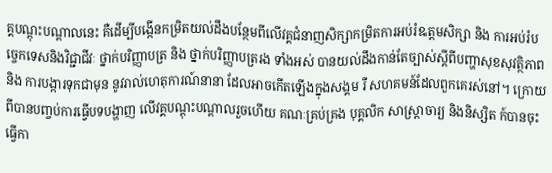គ្គបណ្តុះបណ្តាលនេះ គឺដើម្បីបង្កើនកម្រិតយល់ដឹងបន្ថែមពីលើវគ្គជំនាញសិក្សាកម្រិតការអប់រំឩត្តមសិក្សា និង ការអប់រំបច្ចេកទេសនិងវិជ្ជាជីវៈ ថ្នាក់បរិញ្ញាបត្រ និង ថ្នាក់បរិញ្ញាបត្ររង ទាំងអស់ បានយល់ដឹងកាន់តែច្បាស់ស្តីពីបញ្ហាសុខសុវត្ថិភាព និង ការបង្ការទុកជាមុន នូវរាល់ហេតុការណ៍នានា ដែលអាចកើតឡើងក្នុងសង្គម រឺ សហគមន៍ដែលពួកគេរស់នៅ។ ក្រោយពីបានបញ្ចប់ការធ្វើបទបង្ហាញ លើវគ្គបណ្តុះបណ្តាលរួចហើយ គណៈគ្រប់គ្រង បុគ្គលិក សាស្រ្តាចារ្យ និងនិស្សិត ក៍បានចុះធ្វើកា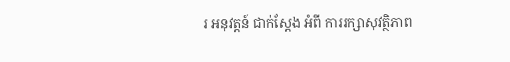រ អនុវត្តន៍ ជាក់ស្តែង អំពី ការរក្សាសុវត្ថិភាព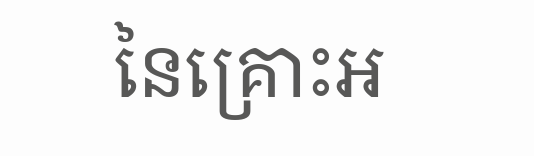នៃគ្រោះអ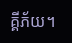គ្គីភ័យ។